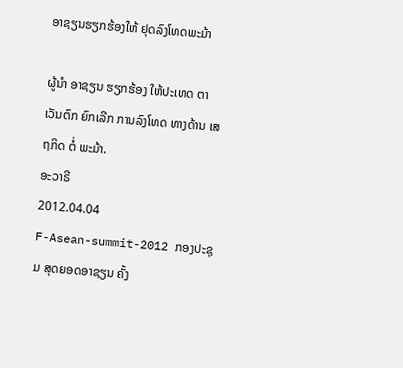ອາຊຽນຮຽກຮ້ອງໃຫ້ ຢຸດລົງໂທດພະມ້າ

ຜູ້ນຳ ອາຊຽນ ຮຽກຮ້ອງ ໃຫ້ປະເທດ ຕາເວັນຕົກ ຍົກເລີກ ການລົງໂທດ ທາງດ້ານ ເສຖກິດ ຕໍ່ ພະມ້າ.
ອະວາຣີ
2012.04.04
F-Asean-summit-2012 ກອງປະຊຸມ ສຸດຍອດອາຊຽນ ຄັ້ງ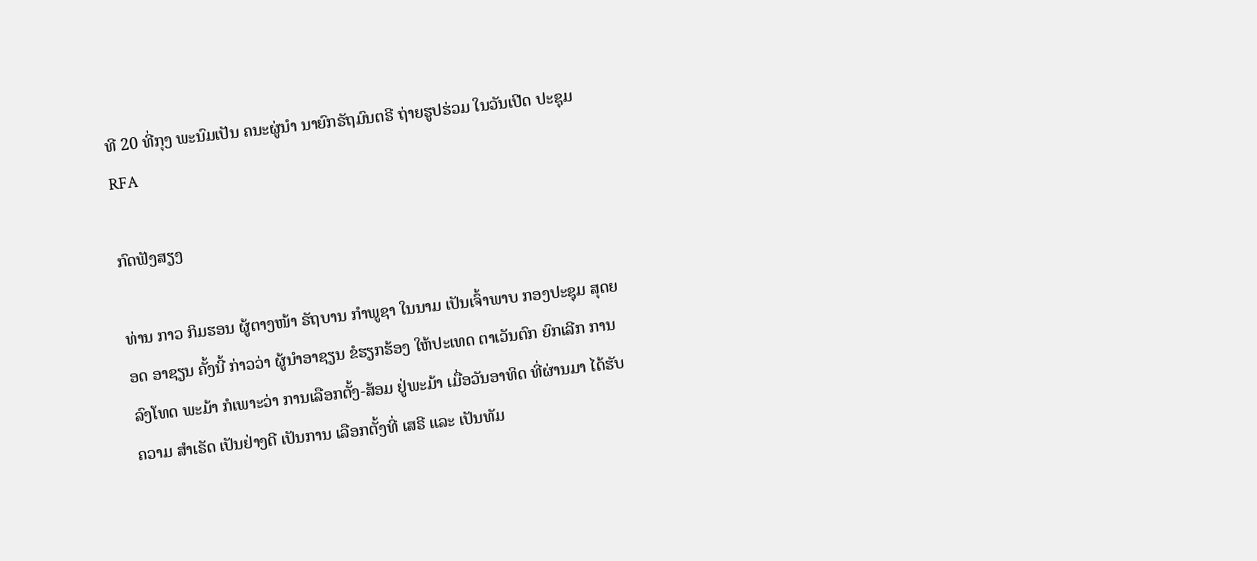ທີ 20 ທີ່ກຸງ ພະນົມເປັນ ຄນະຜູ່ນໍາ ນາຍົກຣັຖມົນຕຣີ ຖ່າຍຮູປຮ່ວມ ໃນວັນເປີດ ປະຊຸມ
RFA

ກົດຟັງສຽງ

ທ່ານ ກາວ ກິມຮອນ ຜູ້ຕາງໜ້າ ຣັຖບານ ກຳພູຊາ ໃນນາມ ເປັນເຈົ້າພາບ ກອງປະຊຸມ ສຸດຍອດ ອາຊຽນ ຄັ້ງນີ້ ກ່າວວ່າ ຜູ້ນຳອາຊຽນ ຂໍຮຽກຮ້ອງ ໃຫ້ປະເທດ ຕາເວັນຕົກ ຍົກເລີກ ການລົງໂທດ ພະມ້າ ກໍເພາະວ່າ ການເລືອກຕັ້ງ-ສ້ອມ ຢູ່ພະມ້າ ເມື່ອວັນອາທິດ ທີ່ຜ່ານມາ ໄດ້ຮັບຄວາມ ສຳເຣັດ ເປັນຢ່າງດີ ເປັນການ ເລືອກຕັ້ງທີ່ ເສຣີ ແລະ ເປັນທັມ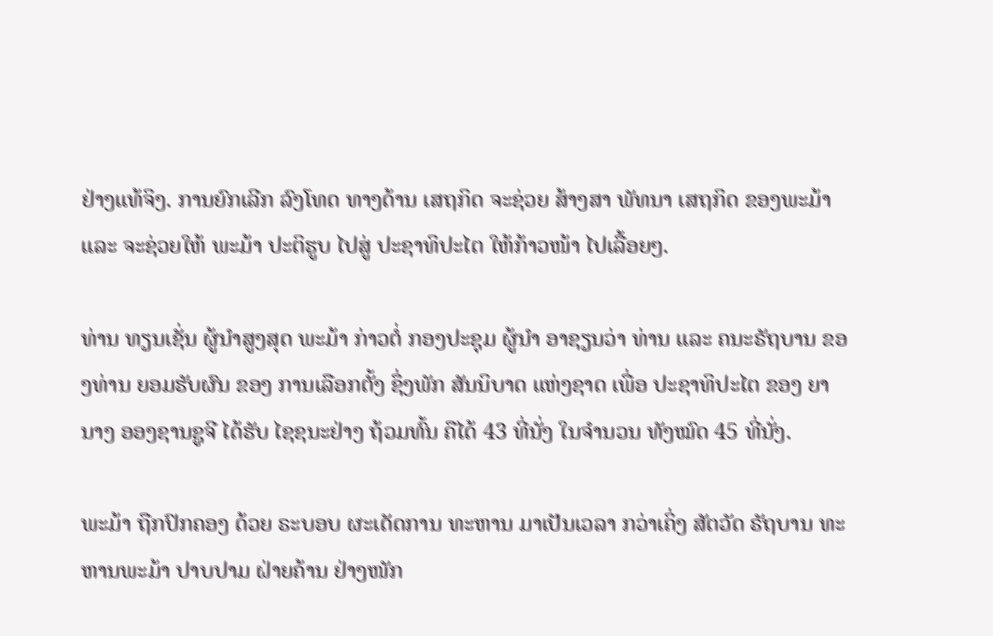ຢ່າງແທ້ຈິງ. ການຍົກເລີກ ລົງໂທດ ທາງດ້ານ ເສຖກິດ ຈະຊ່ວຍ ສ້າງສາ ພັທນາ ເສຖກິດ ຂອງພະມ້າ ແລະ ຈະຊ່ວຍໃຫ້ ພະມ້າ ປະຕິຮູບ ໄປສູ່ ປະຊາທິປະໄຕ ໃຫ້ກ້າວໜ້າ ໄປເລື້ອຍໆ.

ທ່ານ ທຽນເຊັ່ນ ຜູ້ນຳສູງສຸດ ພະມ້າ ກ່າວຕໍ່ ກອງປະຊຸມ ຜູ້ນຳ ອາຊຽນວ່າ ທ່ານ ແລະ ຄນະຣັຖບານ ຂອງທ່ານ ຍອມຮັບຜົນ ຂອງ ການເລືອກຕັ້ງ ຊຶ່ງພັກ ສັນນິບາດ ແຫ່ງຊາດ ເພື່ອ ປະຊາທິປະໄຕ ຂອງ ຍານາງ ອອງຊານຊູຈີ ໄດ້ຮັບ ໄຊຊນະຢ່າງ ຖ້ວມທົ້ນ ຄືໄດ້ 43 ທີ່ນັ່ງ ໃນຈຳນວນ ທັງໝົດ 45 ທີ່ນັ່ງ.

ພະມ້າ ຖືກປົກຄອງ ດ້ວຍ ຣະບອບ ຜະເດັດການ ທະຫານ ມາເປັນເວລາ ກວ່າເຄິ່ງ ສັຕວັດ ຣັຖບານ ທະຫານພະມ້າ ປາບປາມ ຝ່າຍຄ້ານ ຢ່າງໜັກ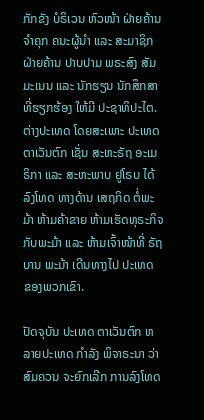ກັກຂັງ ບໍຣິເວນ ຫົວໜ້າ ຝ່າຍຄ້ານ ຈຳຄຸກ ຄນະຜູ້ນຳ ແລະ ສະມາຊິກ ຝ່າຍຄ້ານ ປາບປາມ ພຣະສົງ ສັມມະເນນ ແລະ ນັກຮຽນ ນັກສຶກສາ ທີ່ຮຽກຮ້ອງ ໃຫ້ມີ ປະຊາທິປະໄຕ. ຕ່າງປະເທດ ໂດຍສະເພາະ ປະເທດ ຕາເວັນຕົກ ເຊັ່ນ ສະຫະຣັຖ ອະເມຣິກາ ແລະ ສະຫະພາບ ຢູໂຣບ ໄດ້ລົງໂທດ ທາງດ້ານ ເສຖກິດ ຕໍ່ພະມ້າ ຫ້າມຄ້າຂາຍ ຫ້າມເຮັດທຸຣະກິຈ ກັບພະມ້າ ແລະ ຫ້າມເຈົ້າໜ້າທີ່ ຣັຖບານ ພະມ້າ ເດີນທາງໄປ ປະເທດ ຂອງພວກເຂົາ.

ປັດຈຸບັນ ປະເທດ ຕາເວັນຕົກ ຫລາຍປະເທດ ກຳລັງ ພິຈາຣະນາ ວ່າ ສົມຄວນ ຈະຍົກເລີກ ການລົງໂທດ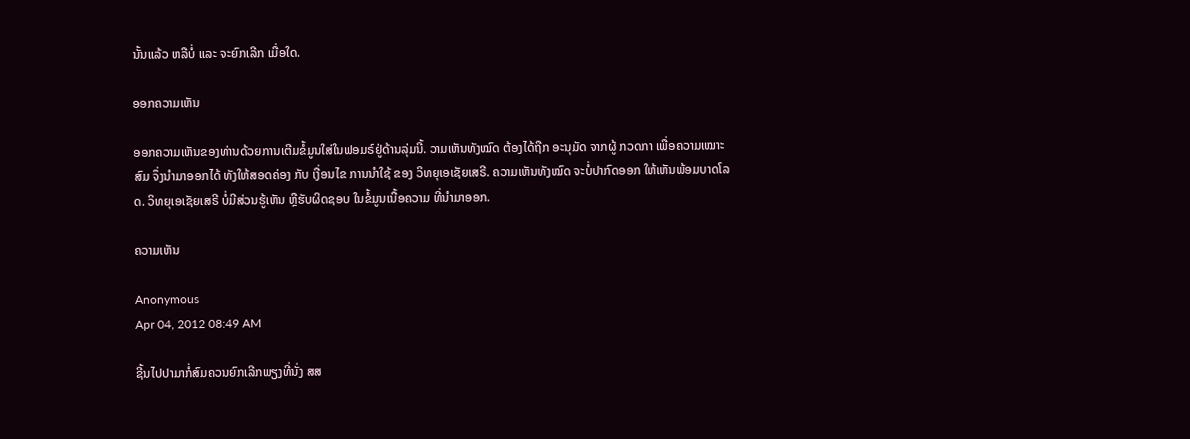ນັ້ນແລ້ວ ຫລືບໍ່ ແລະ ຈະຍົກເລີກ ເມື່ອໃດ.

ອອກຄວາມເຫັນ

ອອກຄວາມເຫັນຂອງທ່ານດ້ວຍການເຕີມຂໍ້ມູນໃສ່ໃນຟອມຣ໌ຢູ່ດ້ານລຸ່ມນີ້. ວາມເຫັນທັງໝົດ ຕ້ອງໄດ້ຖືກ ອະນຸມັດ ຈາກຜູ້ ກວດກາ ເພື່ອຄວາມເໝາະສົມ ຈຶ່ງນໍາມາອອກໄດ້ ທັງໃຫ້ສອດຄ່ອງ ກັບ ເງື່ອນໄຂ ການນຳໃຊ້ ຂອງ ວິທຍຸເອເຊັຍເສຣີ. ຄວາມເຫັນທັງໝົດ ຈະບໍ່ປາກົດອອກ ໃຫ້ເຫັນພ້ອມບາດໂລດ. ວິທຍຸເອເຊັຍເສຣີ ບໍ່ມີສ່ວນຮູ້ເຫັນ ຫຼືຮັບຜິດຊອບ ໃນຂໍ້ມູນເນື້ອຄວາມ ທີ່ນໍາມາອອກ.

ຄວາມເຫັນ

Anonymous
Apr 04, 2012 08:49 AM

ຊີ້ນໄປປາມາກໍ່ສົມຄວນຍົກເລີກພຽງທີ່ນັ່ງ ສສ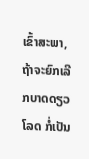ເຂົ້າສະພາ,ຖ້າຈະຍົກເລີກບາດດຽວໂລດ ກໍ່ເປັນ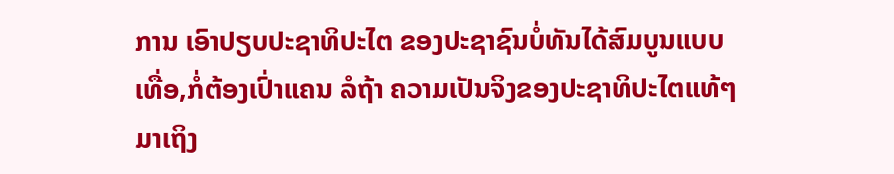ການ ເອົາປຽບປະຊາທິປະໄຕ ຂອງປະຊາຊົນບໍ່ທັນໄດ້ສົມບູນແບບເທື່ອ,ກໍ່ຕ້ອງເປົ່າແຄນ ລໍຖ້າ ຄວາມເປັນຈິງຂອງປະຊາທິປະໄຕແທ້ໆ ມາເຖິງ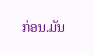ກ່ອນ.ມັນ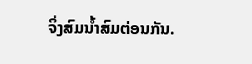ຈິ່ງສົມນ້ຳສົມຕ່ອນກັນ.